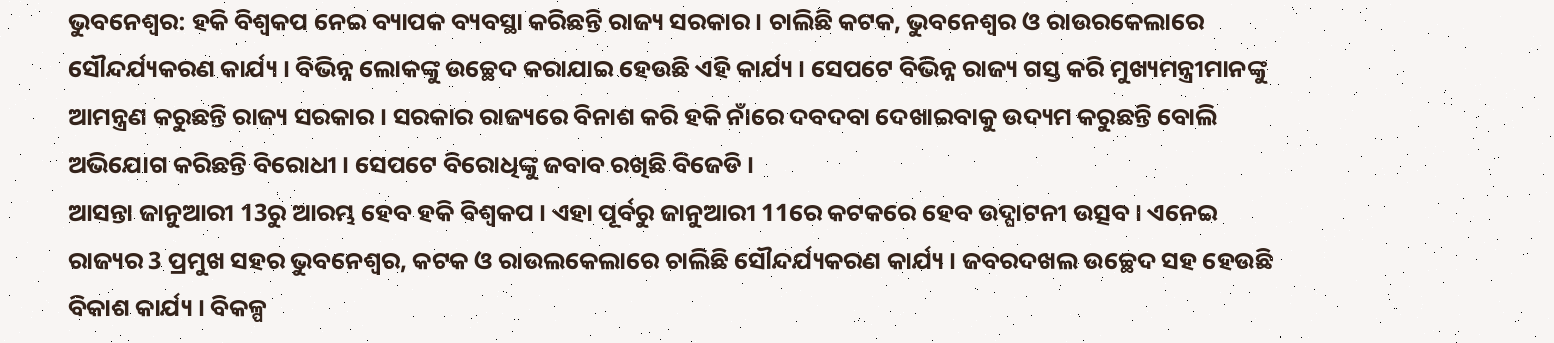ଭୁବନେଶ୍ବର: ହକି ବିଶ୍ବକପ ନେଇ ବ୍ୟାପକ ବ୍ୟବସ୍ଥା କରିଛନ୍ତି ରାଜ୍ୟ ସରକାର । ଚାଲିଛି କଟକ, ଭୁବନେଶ୍ୱର ଓ ରାଉରକେଲାରେ ସୌନ୍ଦର୍ଯ୍ୟକରଣ କାର୍ଯ୍ୟ । ବିଭିନ୍ନ ଲୋକଙ୍କୁ ଉଚ୍ଛେଦ କରାଯାଇ ହେଉଛି ଏହି କାର୍ଯ୍ୟ । ସେପଟେ ବିଭିନ୍ନ ରାଜ୍ୟ ଗସ୍ତ କରି ମୁଖ୍ୟମନ୍ତ୍ରୀମାନଙ୍କୁ ଆମନ୍ତ୍ରଣ କରୁଛନ୍ତି ରାଜ୍ୟ ସରକାର । ସରକାର ରାଜ୍ୟରେ ବିନାଶ କରି ହକି ନାଁରେ ଦବଦବା ଦେଖାଇବାକୁ ଉଦ୍ୟମ କରୁଛନ୍ତି ବୋଲି ଅଭିଯୋଗ କରିଛନ୍ତି ବିରୋଧୀ । ସେପଟେ ବିରୋଧିଙ୍କୁ ଜବାବ ରଖିଛି ବିଜେଡି ।
ଆସନ୍ତା ଜାନୁଆରୀ 13ରୁ ଆରମ୍ଭ ହେବ ହକି ବିଶ୍ବକପ । ଏହା ପୂର୍ବରୁ ଜାନୁଆରୀ 11ରେ କଟକରେ ହେବ ଉଦ୍ଘାଟନୀ ଉତ୍ସବ । ଏନେଇ ରାଜ୍ୟର 3 ପ୍ରମୁଖ ସହର ଭୁବନେଶ୍ୱର, କଟକ ଓ ରାଉଲକେଲାରେ ଚାଲିଛି ସୌନ୍ଦର୍ଯ୍ୟକରଣ କାର୍ଯ୍ୟ । ଜବରଦଖଲ ଉଚ୍ଛେଦ ସହ ହେଉଛି ବିକାଶ କାର୍ଯ୍ୟ । ବିକଳ୍ପ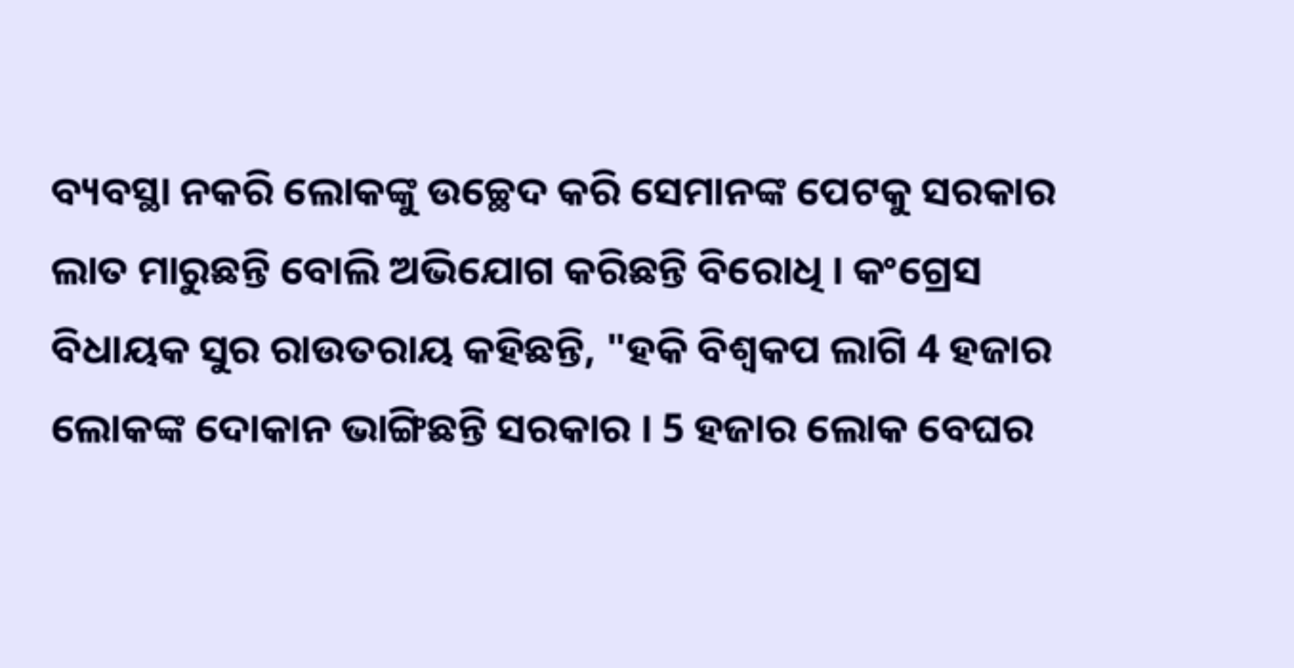ବ୍ୟବସ୍ଥା ନକରି ଲୋକଙ୍କୁ ଉଚ୍ଛେଦ କରି ସେମାନଙ୍କ ପେଟକୁ ସରକାର ଲାତ ମାରୁଛନ୍ତି ବୋଲି ଅଭିଯୋଗ କରିଛନ୍ତି ବିରୋଧି । କଂଗ୍ରେସ ବିଧାୟକ ସୁର ରାଉତରାୟ କହିଛନ୍ତି, "ହକି ବିଶ୍ୱକପ ଲାଗି 4 ହଜାର ଲୋକଙ୍କ ଦୋକାନ ଭାଙ୍ଗିଛନ୍ତି ସରକାର । 5 ହଜାର ଲୋକ ବେଘର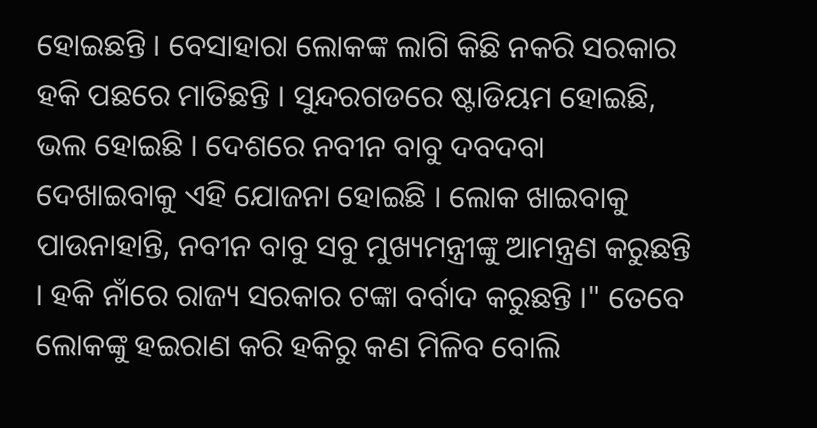ହୋଇଛନ୍ତି । ବେସାହାରା ଲୋକଙ୍କ ଲାଗି କିଛି ନକରି ସରକାର ହକି ପଛରେ ମାତିଛନ୍ତି । ସୁନ୍ଦରଗଡରେ ଷ୍ଟାଡିୟମ ହୋଇଛି, ଭଲ ହୋଇଛି । ଦେଶରେ ନବୀନ ବାବୁ ଦବଦବା ଦେଖାଇବାକୁ ଏହି ଯୋଜନା ହୋଇଛି । ଲୋକ ଖାଇବାକୁ ପାଉନାହାନ୍ତି, ନବୀନ ବାବୁ ସବୁ ମୁଖ୍ୟମନ୍ତ୍ରୀଙ୍କୁ ଆମନ୍ତ୍ରଣ କରୁଛନ୍ତି । ହକି ନାଁରେ ରାଜ୍ୟ ସରକାର ଟଙ୍କା ବର୍ବାଦ କରୁଛନ୍ତି ।" ତେବେ ଲୋକଙ୍କୁ ହଇରାଣ କରି ହକିରୁ କଣ ମିଳିବ ବୋଲି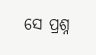ସେ ପ୍ରଶ୍ନ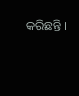କରିଛନ୍ତି ।